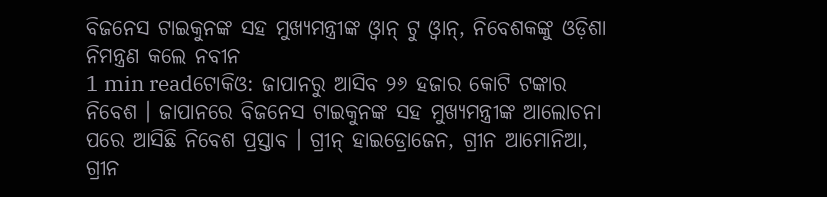ବିଜନେସ ଟାଇକୁନଙ୍କ ସହ ମୁଖ୍ୟମନ୍ତ୍ରୀଙ୍କ ଓ୍ବାନ୍ ଟୁ ଓ୍ବାନ୍, ନିବେଶକଙ୍କୁ ଓଡ଼ିଶା ନିମନ୍ତ୍ରଣ କଲେ ନବୀନ
1 min readଟୋକିଓ: ଜାପାନରୁ ଆସିବ ୨୬ ହଜାର କୋଟି ଟଙ୍କାର ନିବେଶ । ଜାପାନରେ ବିଜନେସ ଟାଇକୁନଙ୍କ ସହ ମୁଖ୍ୟମନ୍ତ୍ରୀଙ୍କ ଆଲୋଚନା ପରେ ଆସିଛି ନିବେଶ ପ୍ରସ୍ତାବ । ଗ୍ରୀନ୍ ହାଇଡ୍ରୋଜେନ, ଗ୍ରୀନ ଆମୋନିଆ, ଗ୍ରୀନ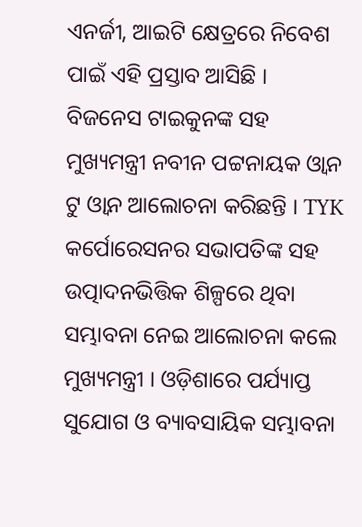ଏନର୍ଜୀ, ଆଇଟି କ୍ଷେତ୍ରରେ ନିବେଶ ପାଇଁ ଏହି ପ୍ରସ୍ତାବ ଆସିଛି । ବିଜନେସ ଟାଇକୁନଙ୍କ ସହ ମୁଖ୍ୟମନ୍ତ୍ରୀ ନବୀନ ପଟ୍ଟନାୟକ ଓ୍ବାନ ଟୁ ଓ୍ବାନ ଆଲୋଚନା କରିଛନ୍ତି । TYK କର୍ପୋରେସନର ସଭାପତିଙ୍କ ସହ ଉତ୍ପାଦନଭିତ୍ତିକ ଶିଳ୍ପରେ ଥିବା ସମ୍ଭାବନା ନେଇ ଆଲୋଚନା କଲେ ମୁଖ୍ୟମନ୍ତ୍ରୀ । ଓଡ଼ିଶାରେ ପର୍ଯ୍ୟାପ୍ତ ସୁଯୋଗ ଓ ବ୍ୟାବସାୟିକ ସମ୍ଭାବନା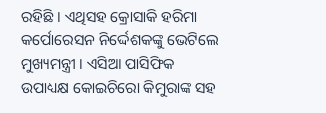ରହିଛି । ଏଥିସହ କ୍ରୋସାକି ହରିମା କର୍ପୋରେସନ ନିର୍ଦ୍ଦେଶକଙ୍କୁ ଭେଟିଲେ ମୁଖ୍ୟମନ୍ତ୍ରୀ । ଏସିଆ ପାସିଫିକ ଉପାଧ୍ୟକ୍ଷ କୋଇଚିରୋ କିମୁରାଙ୍କ ସହ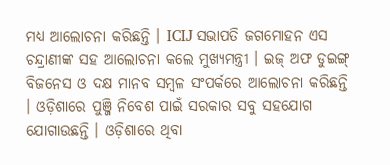ମଧ୍ୟ ଆଲୋଚନା କରିଛନ୍ତି । ICIJ ସଭାପତି ଜଗମୋହନ ଏସ ଚନ୍ଦ୍ରାଣୀଙ୍କ ସହ ଆଲୋଚନା କଲେ ମୁଖ୍ୟମନ୍ତ୍ରୀ । ଇଜ୍ ଅଫ ଡୁଇଙ୍ଗ୍ ବିଜନେସ ଓ ଦକ୍ଷ ମାନବ ସମ୍ବଳ ସଂପର୍କରେ ଆଲୋଚନା କରିଛନ୍ତି । ଓଡ଼ିଶାରେ ପୁଞ୍ଜି ନିବେଶ ପାଇଁ ସରକାର ସବୁ ସହଯୋଗ ଯୋଗାଉଛନ୍ତି । ଓଡ଼ିଶାରେ ଥିବା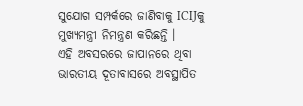ସୁଯୋଗ ସମ୍ପର୍କରେ ଜାଣିବାକୁ ICIJକୁ ମୁଖ୍ୟମନ୍ତ୍ରୀ ନିମନ୍ତ୍ରଣ କରିଛନ୍ତି ।
ଏହି ଅବସରରେ ଜାପାନରେ ଥିବା ଭାରତୀୟ ଦୂତାବାସରେ ଅବସ୍ଥାପିତ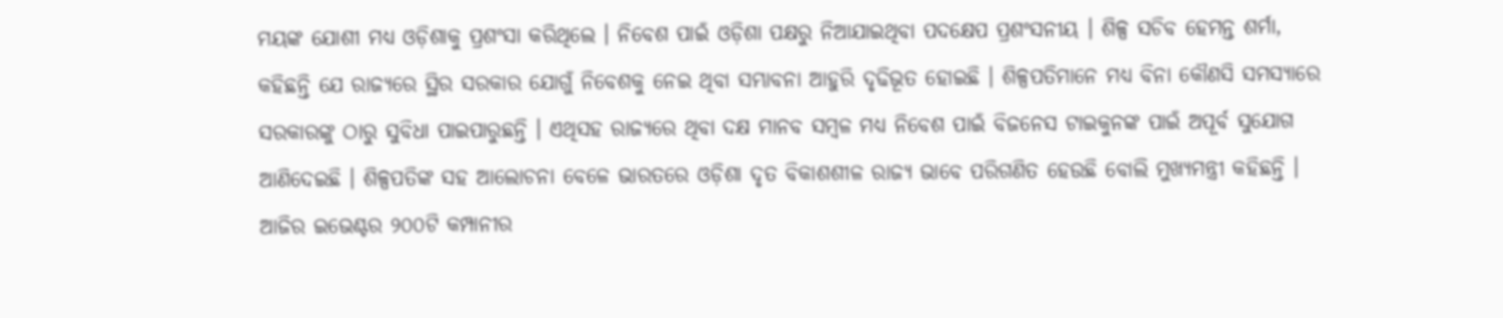ମୟଙ୍କ ଯୋଶୀ ମଧ୍ୟ ଓଡ଼ିଶାକୁ ପ୍ରଶଂସା କରିଥିଲେ । ନିବେଶ ପାଇଁ ଓଡ଼ିଶା ପକ୍ଷରୁ ନିଆଯାଇଥିବା ପଦକ୍ଷେପ ପ୍ରଶଂସନୀୟ । ଶିଳ୍ପ ସଚିବ ହେମନ୍ତ ଶର୍ମା, କହିଛନ୍ତି ଯେ ରାଜ୍ୟରେ ସ୍ଥିର ସରକାର ଯୋଗୁଁ ନିବେଶକୁ ନେଇ ଥିବା ସମ୍ଭାବନା ଆହୁରି ଦୃଢିଭୂତ ହୋଇଛି । ଶିଳ୍ପପତିମାନେ ମଧ୍ୟ ବିନା କୌଣସି ସମସ୍ୟାରେ ସରକାରଙ୍କୁ ଠାରୁ ସୁବିଧା ପାଇପାରୁଛନ୍ତି । ଏଥିସହ ରାଜ୍ୟରେ ଥିବା ଦକ୍ଷ ମାନବ ସମ୍ବଳ ମଧ୍ୟ ନିବେଶ ପାଇଁ ବିଜନେସ ଟାଇକୁନଙ୍କ ପାଇଁ ଅପୂର୍ବ ସୁଯୋଗ ଆଣିଦେଇଛି । ଶିଳ୍ପପତିଙ୍କ ସହ ଆଲୋଚନା ବେଳେ ଭାରତରେ ଓଡ଼ିଶା ଦୃତ ବିକାଶଶୀଳ ରାଜ୍ୟ ଭାବେ ପରିଗଣିତ ହେଉଛି ବୋଲି ମୁଖ୍ୟମନ୍ତ୍ରୀ କହିଛନ୍ତି । ଆଜିର ଇଭେଣ୍ଟର ୨୦୦ଟି କମ୍ପାନୀର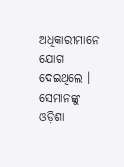ଅଧିକାରୀମାନେ ଯୋଗ ଦେଇଥିଲେ । ସେମାନଙ୍କୁ ଓଡ଼ିଶା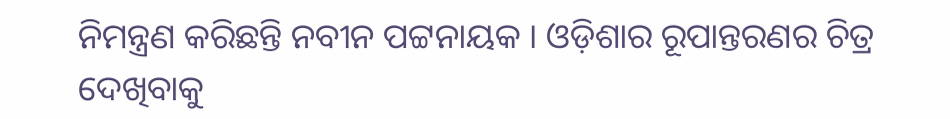ନିମନ୍ତ୍ରଣ କରିଛନ୍ତି ନବୀନ ପଟ୍ଟନାୟକ । ଓଡ଼ିଶାର ରୂପାନ୍ତରଣର ଚିତ୍ର ଦେଖିବାକୁ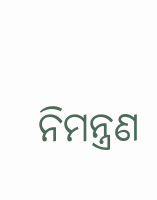ନିମନ୍ତ୍ରଣ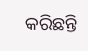କରିଛନ୍ତି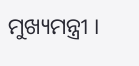ମୁଖ୍ୟମନ୍ତ୍ରୀ ।